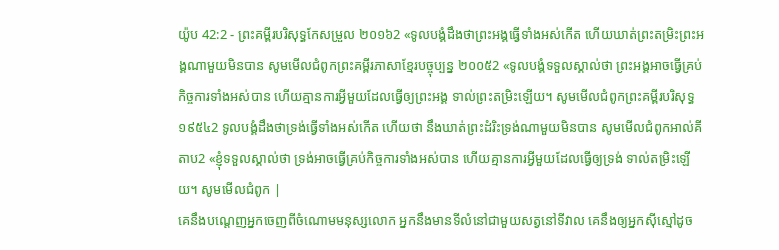យ៉ូប 42:2 - ព្រះគម្ពីរបរិសុទ្ធកែសម្រួល ២០១៦2 «ទូលបង្គំដឹងថាព្រះអង្គធ្វើទាំងអស់កើត ហើយឃាត់ព្រះតម្រិះព្រះអង្គណាមួយមិនបាន សូមមើលជំពូកព្រះគម្ពីរភាសាខ្មែរបច្ចុប្បន្ន ២០០៥2 «ទូលបង្គំទទួលស្គាល់ថា ព្រះអង្គអាចធ្វើគ្រប់កិច្ចការទាំងអស់បាន ហើយគ្មានការអ្វីមួយដែលធ្វើឲ្យព្រះអង្គ ទាល់ព្រះតម្រិះឡើយ។ សូមមើលជំពូកព្រះគម្ពីរបរិសុទ្ធ ១៩៥៤2 ទូលបង្គំដឹងថាទ្រង់ធ្វើទាំងអស់កើត ហើយថា នឹងឃាត់ព្រះដំរិះទ្រង់ណាមួយមិនបាន សូមមើលជំពូកអាល់គីតាប2 «ខ្ញុំទទួលស្គាល់ថា ទ្រង់អាចធ្វើគ្រប់កិច្ចការទាំងអស់បាន ហើយគ្មានការអ្វីមួយដែលធ្វើឲ្យទ្រង់ ទាល់តម្រិះឡើយ។ សូមមើលជំពូក |
គេនឹងបណ្តេញអ្នកចេញពីចំណោមមនុស្សលោក អ្នកនឹងមានទីលំនៅជាមួយសត្វនៅទីវាល គេនឹងឲ្យអ្នកស៊ីស្មៅដូច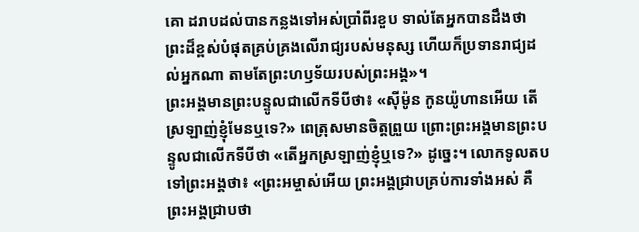គោ ដរាបដល់បានកន្លងទៅអស់ប្រាំពីរខួប ទាល់តែអ្នកបានដឹងថា ព្រះដ៏ខ្ពស់បំផុតគ្រប់គ្រងលើរាជ្យរបស់មនុស្ស ហើយក៏ប្រទានរាជ្យដល់អ្នកណា តាមតែព្រះហឫទ័យរបស់ព្រះអង្គ»។
ព្រះអង្គមានព្រះបន្ទូលជាលើកទីបីថា៖ «ស៊ីម៉ូន កូនយ៉ូហានអើយ តើស្រឡាញ់ខ្ញុំមែនឬទេ?» ពេត្រុសមានចិត្តព្រួយ ព្រោះព្រះអង្គមានព្រះបន្ទូលជាលើកទីបីថា «តើអ្នកស្រឡាញ់ខ្ញុំឬទេ?» ដូច្នេះ។ លោកទូលតបទៅព្រះអង្គថា៖ «ព្រះអម្ចាស់អើយ ព្រះអង្គជ្រាបគ្រប់ការទាំងអស់ គឺព្រះអង្គជ្រាបថា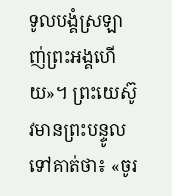ទូលបង្គំស្រឡាញ់ព្រះអង្គហើយ»។ ព្រះយេស៊ូវមានព្រះបន្ទូលទៅគាត់ថា៖ «ចូរ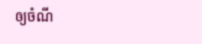ឲ្យចំណី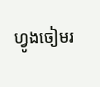ហ្វូងចៀមរ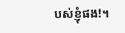បស់ខ្ញុំផង!។